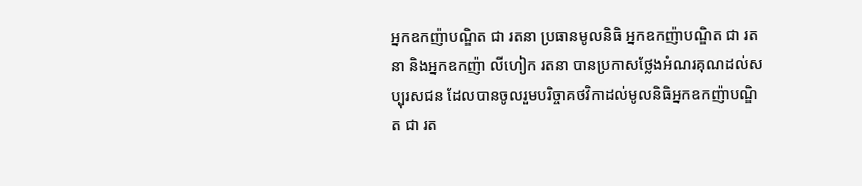អ្នកឧកញ៉ាបណ្ឌិត ជា រតនា ប្រធានមូលនិធិ អ្នកឧកញ៉ាបណ្ឌិត ជា រតនា និងអ្នកឧកញ៉ា លីហៀក រតនា បានប្រកាសថ្លែងអំណរគុណដល់សប្បុរសជន ដែលបានចូលរួមបរិច្ចាគថវិកាដល់មូលនិធិអ្នកឧកញ៉ាបណ្ឌិត ជា រត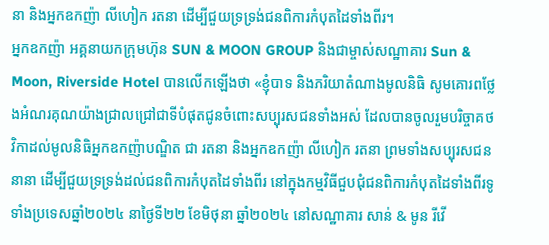នា និងអ្នកឧកញ៉ា លីហៀក រតនា ដើម្បីជួយទ្រទ្រង់ជនពិការកំបុតដៃទាំងពីរ។
អ្នកឧកញ៉ា អគ្គនាយកក្រុមហ៊ុន SUN & MOON GROUP និងជាម្ចាស់សណ្ឋាគារ Sun & Moon, Riverside Hotel បានលើកឡើងថា «ខ្ញុំបាទ និងភរិយាតំណាងមូលនិធិ សូមគោរពថ្លែងអំណរគុណយ៉ាងជ្រាលជ្រៅជាទីបំផុតជូនចំពោះសប្បុរសជនទាំងអស់ ដែលបានចូលរួមបរិច្ចាគថវិកាដល់មូលនិធិអ្នកឧកញ៉ាបណ្ឌិត ជា រតនា និងអ្នកឧកញ៉ា លីហៀក រតនា ព្រមទាំងសប្បុរសជននានា ដើម្បីជួយទ្រទ្រង់ដល់ជនពិការកំបុតដៃទាំងពីរ នៅក្នុងកម្មវិធីជួបជុំជនពិការកំបុតដៃទាំងពីរទូទាំងប្រទេសឆ្នាំ២០២៤ នាថ្ងៃទី២២ ខែមិថុនា ឆ្នាំ២០២៤ នៅសណ្ឋាគារ សាន់ & មូន រីវើ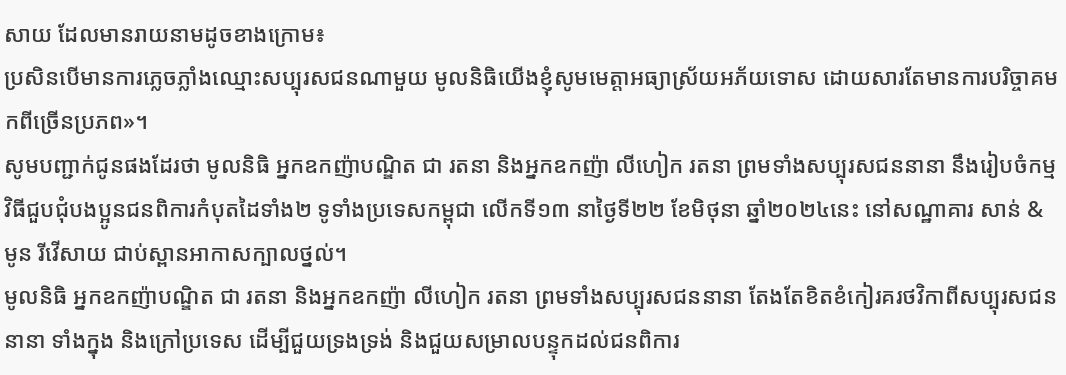សាយ ដែលមានរាយនាមដូចខាងក្រោម៖
ប្រសិនបើមានការភ្លេចភ្លាំងឈ្មោះសប្បុរសជនណាមួយ មូលនិធិយើងខ្ញុំសូមមេត្តាអធ្យាស្រ័យអភ័យទោស ដោយសារតែមានការបរិច្ចាគមកពីច្រើនប្រភព»។
សូមបញ្ជាក់ជូនផងដែរថា មូលនិធិ អ្នកឧកញ៉ាបណ្ឌិត ជា រតនា និងអ្នកឧកញ៉ា លីហៀក រតនា ព្រមទាំងសប្បុរសជននានា នឹងរៀបចំកម្មវិធីជួបជុំបងប្អូនជនពិការកំបុតដៃទាំង២ ទូទាំងប្រទេសកម្ពុជា លើកទី១៣ នាថ្ងៃទី២២ ខែមិថុនា ឆ្នាំ២០២៤នេះ នៅសណ្ឋាគារ សាន់ & មូន រីវើសាយ ជាប់ស្ពានអាកាសក្បាលថ្នល់។
មូលនិធិ អ្នកឧកញ៉ាបណ្ឌិត ជា រតនា និងអ្នកឧកញ៉ា លីហៀក រតនា ព្រមទាំងសប្បុរសជននានា តែងតែខិតខំកៀរគរថវិកាពីសប្បុរសជននានា ទាំងក្នុង និងក្រៅប្រទេស ដើម្បីជួយទ្រងទ្រង់ និងជួយសម្រាលបន្ទុកដល់ជនពិការ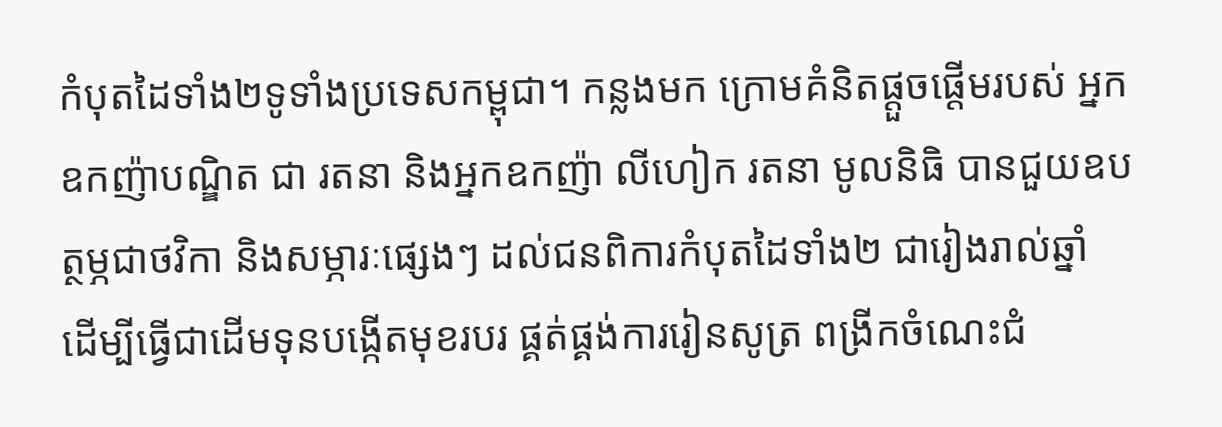កំបុតដៃទាំង២ទូទាំងប្រទេសកម្ពុជា។ កន្លងមក ក្រោមគំនិតផ្ដួចផ្ដើមរបស់ អ្នកឧកញ៉ាបណ្ឌិត ជា រតនា និងអ្នកឧកញ៉ា លីហៀក រតនា មូលនិធិ បានជួយឧបត្ថម្ភជាថវិកា និងសម្ភារៈផ្សេងៗ ដល់ជនពិការកំបុតដៃទាំង២ ជារៀងរាល់ឆ្នាំ ដើម្បីធ្វើជាដើមទុនបង្កើតមុខរបរ ផ្គត់ផ្គង់ការរៀនសូត្រ ពង្រីកចំណេះជំ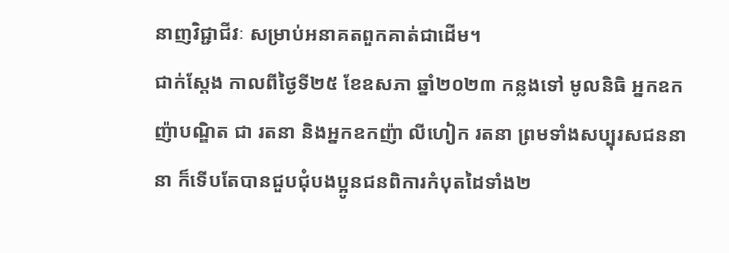នាញវិជ្ជាជីវៈ សម្រាប់អនាគតពួកគាត់ជាដើម។
ជាក់ស្តែង កាលពីថ្ងៃទី២៥ ខែឧសភា ឆ្នាំ២០២៣ កន្លងទៅ មូលនិធិ អ្នកឧកញ៉ាបណ្ឌិត ជា រតនា និងអ្នកឧកញ៉ា លីហៀក រតនា ព្រមទាំងសប្បុរសជននានា ក៏ទើបតែបានជួបជុំបងប្អូនជនពិការកំបុតដៃទាំង២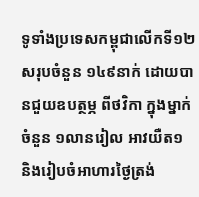ទូទាំងប្រទេសកម្ពុជាលើកទី១២ សរុបចំនួន ១៤៩នាក់ ដោយបានជួយឧបត្ថម្ភ ពីថវិកា ក្នុងម្នាក់ ចំនួន ១លានរៀល អាវយឺត១ និងរៀបចំអាហារថ្ងៃត្រង់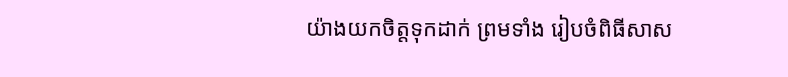យ៉ាងយកចិត្តទុកដាក់ ព្រមទាំង រៀបចំពិធីសាស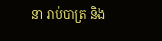នា រាប់បាត្រ និង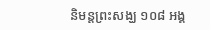និមន្តព្រះសង្ឃ ១០៨ អង្គ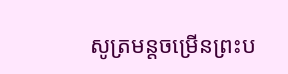សូត្រមន្តចម្រើនព្រះប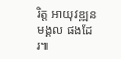រិត្ត អាយុវឌ្ឍនមង្គល ផងដែរ៕